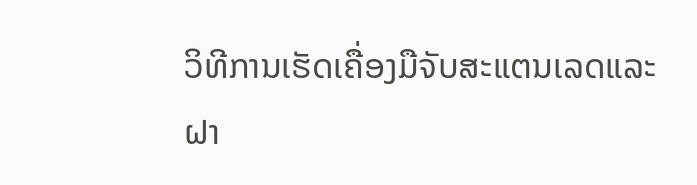ວິທີການເຮັດເຄື່ອງມືຈັບສະແຕນເລດແລະຝາ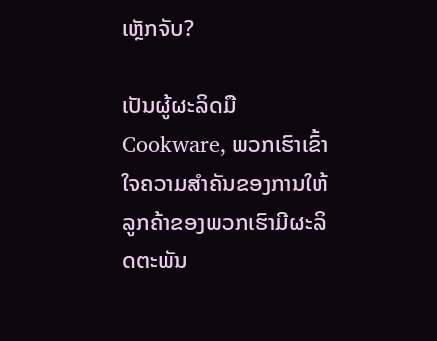ເຫຼັກຈັບ?

ເປັນຜູ້ຜະລິດມື Cookware, ພວກເຮົາເຂົ້າໃຈຄວາມສໍາຄັນຂອງການໃຫ້ລູກຄ້າຂອງພວກເຮົາມີຜະລິດຕະພັນ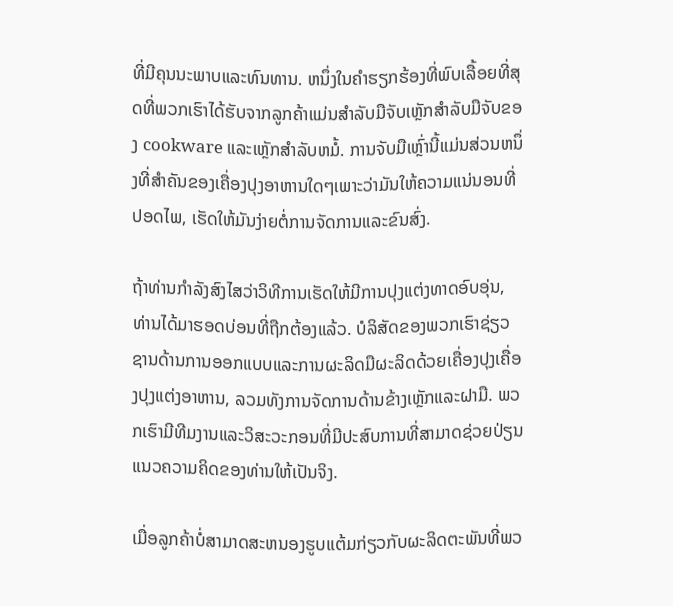ທີ່ມີຄຸນນະພາບແລະທົນທານ. ຫນຶ່ງໃນຄໍາຮຽກຮ້ອງທີ່ພົບເລື້ອຍທີ່ສຸດທີ່ພວກເຮົາໄດ້ຮັບຈາກລູກຄ້າແມ່ນສໍາລັບມືຈັບເຫຼັກສໍາລັບມືຈັບຂອງ cookware ແລະເຫຼັກສໍາລັບຫມໍ້. ການຈັບມືເຫຼົ່ານີ້ແມ່ນສ່ວນຫນຶ່ງທີ່ສໍາຄັນຂອງເຄື່ອງປຸງອາຫານໃດໆເພາະວ່າມັນໃຫ້ຄວາມແນ່ນອນທີ່ປອດໄພ, ເຮັດໃຫ້ມັນງ່າຍຕໍ່ການຈັດການແລະຂົນສົ່ງ.

ຖ້າທ່ານກໍາລັງສົງໄສວ່າວິທີການເຮັດໃຫ້ມີການປຸງແຕ່ງທາດອົບອຸ່ນ, ທ່ານໄດ້ມາຮອດບ່ອນທີ່ຖືກຕ້ອງແລ້ວ. ບໍລິສັດຂອງພວກເຮົາຊ່ຽວຊານດ້ານການອອກແບບແລະການຜະລິດມືຜະລິດດ້ວຍເຄື່ອງປຸງເຄື່ອງປຸງແຕ່ງອາຫານ, ລວມທັງການຈັດການດ້ານຂ້າງເຫຼັກແລະຝາມື. ພວກເຮົາມີທີມງານແລະວິສະວະກອນທີ່ມີປະສົບການທີ່ສາມາດຊ່ວຍປ່ຽນແນວຄວາມຄິດຂອງທ່ານໃຫ້ເປັນຈິງ.

ເມື່ອລູກຄ້າບໍ່ສາມາດສະຫນອງຮູບແຕ້ມກ່ຽວກັບຜະລິດຕະພັນທີ່ພວ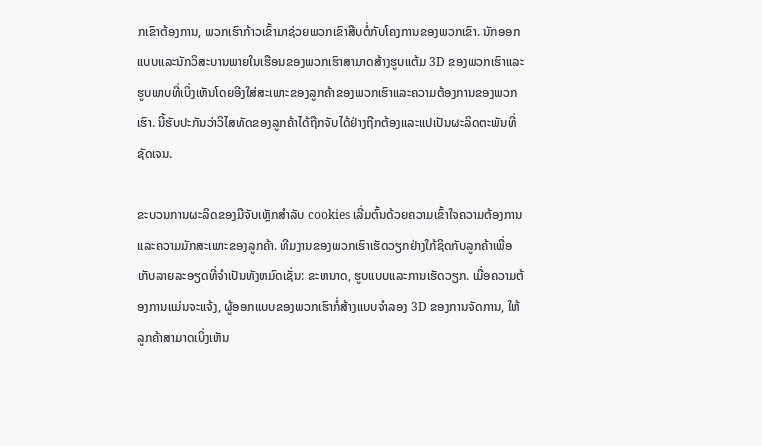ກເຂົາຕ້ອງການ, ພວກເຮົາກ້າວເຂົ້າມາຊ່ວຍພວກເຂົາສືບຕໍ່ກັບໂຄງການຂອງພວກເຂົາ. ນັກອອກແບບແລະນັກວິສະບານພາຍໃນເຮືອນຂອງພວກເຮົາສາມາດສ້າງຮູບແຕ້ມ 3D ຂອງພວກເຮົາແລະຮູບພາບທີ່ເບິ່ງເຫັນໂດຍອີງໃສ່ສະເພາະຂອງລູກຄ້າຂອງພວກເຮົາແລະຄວາມຕ້ອງການຂອງພວກເຮົາ. ນີ້ຮັບປະກັນວ່າວິໄສທັດຂອງລູກຄ້າໄດ້ຖືກຈັບໄດ້ຢ່າງຖືກຕ້ອງແລະແປເປັນຜະລິດຕະພັນທີ່ຊັດເຈນ.

ຂະບວນການຜະລິດຂອງມືຈັບເຫຼັກສໍາລັບ cookies ເລີ່ມຕົ້ນດ້ວຍຄວາມເຂົ້າໃຈຄວາມຕ້ອງການແລະຄວາມມັກສະເພາະຂອງລູກຄ້າ. ທີມງານຂອງພວກເຮົາເຮັດວຽກຢ່າງໃກ້ຊິດກັບລູກຄ້າເພື່ອເກັບລາຍລະອຽດທີ່ຈໍາເປັນທັງຫມົດເຊັ່ນ: ຂະຫນາດ, ຮູບແບບແລະການເຮັດວຽກ. ເມື່ອຄວາມຕ້ອງການແມ່ນຈະແຈ້ງ, ຜູ້ອອກແບບຂອງພວກເຮົາກໍ່ສ້າງແບບຈໍາລອງ 3D ຂອງການຈັດການ, ໃຫ້ລູກຄ້າສາມາດເບິ່ງເຫັນ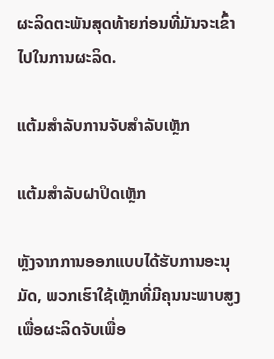ຜະລິດຕະພັນສຸດທ້າຍກ່ອນທີ່ມັນຈະເຂົ້າໄປໃນການຜະລິດ.

ແຕ້ມສໍາລັບການຈັບສໍາລັບເຫຼັກ

ແຕ້ມສໍາລັບຝາປິດເຫຼັກ

ຫຼັງຈາກການອອກແບບໄດ້ຮັບການອະນຸມັດ, ພວກເຮົາໃຊ້ເຫຼັກທີ່ມີຄຸນນະພາບສູງເພື່ອຜະລິດຈັບເພື່ອ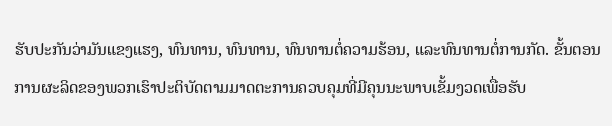ຮັບປະກັນວ່າມັນແຂງແຮງ, ທົນທານ, ທົນທານ, ທົນທານຕໍ່ຄວາມຮ້ອນ, ແລະທົນທານຕໍ່ການກັດ. ຂັ້ນຕອນການຜະລິດຂອງພວກເຮົາປະຕິບັດຕາມມາດຕະການຄວບຄຸມທີ່ມີຄຸນນະພາບເຂັ້ມງວດເພື່ອຮັບ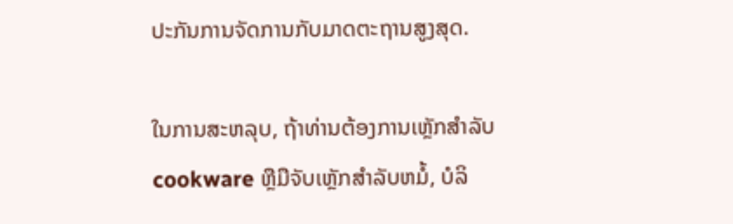ປະກັນການຈັດການກັບມາດຕະຖານສູງສຸດ.

ໃນການສະຫລຸບ, ຖ້າທ່ານຕ້ອງການເຫຼັກສໍາລັບ cookware ຫຼືມືຈັບເຫຼັກສໍາລັບຫມໍ້, ບໍລິ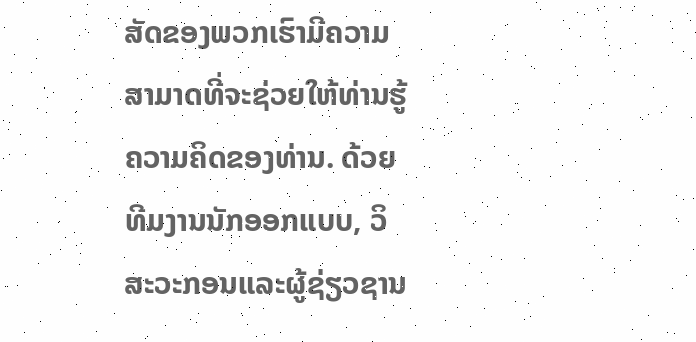ສັດຂອງພວກເຮົາມີຄວາມສາມາດທີ່ຈະຊ່ວຍໃຫ້ທ່ານຮູ້ຄວາມຄິດຂອງທ່ານ. ດ້ວຍທີມງານນັກອອກແບບ, ວິສະວະກອນແລະຜູ້ຊ່ຽວຊານ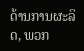ດ້ານການຜະລິດ, ພວກ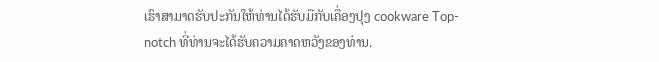ເຮົາສາມາດຮັບປະກັນໃຫ້ທ່ານໄດ້ຮັບມືກັບເຄື່ອງປຸງ cookware Top-notch ທີ່ທ່ານຈະໄດ້ຮັບຄວາມຄາດຫວັງຂອງທ່ານ.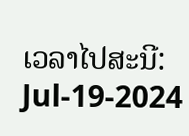ເວລາໄປສະນີ: Jul-19-2024